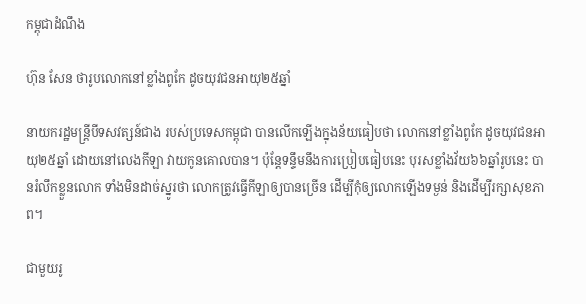កម្ពុជាដំណឹង

ហ៊ុន សែន ថារូបលោកនៅខ្លាំងពូកែ ដូចយុវជនអាយុ២៥ឆ្នាំ

នាយករដ្ឋមន្ត្រីបីទសវត្សន៍ជាង របស់ប្រទេសកម្ពុជា បានលើកឡើងក្នុងន័យធៀបថា លោកនៅខ្លាំងពូកែ ដូចយុវជនអាយុ២៥ឆ្នាំ ដោយនៅលេងកីឡា វាយកូនគោលបាន។ ប៉ុន្តែទន្ទឹមនឹងការប្រៀបធៀបនេះ បុរសខ្លាំងវ័យ៦៦ឆ្នាំរូបនេះ បានរំលឹកខ្លួនលោក ទាំងមិនដាច់ស្នូរថា លោកត្រូវធ្វើកីឡាឲ្យបានច្រើន ដើម្បីកុំឲ្យលោកឡើងទម្ងន់ និងដើម្បីរក្សាសុខភាព។

ជាមួយរូ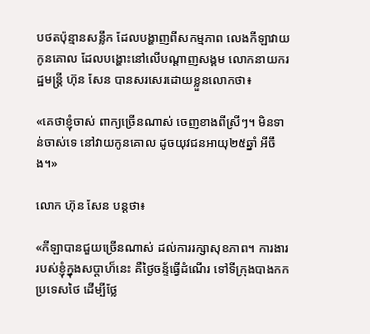បថតប៉ុន្មានសន្លឹក ដែលបង្ហាញពីសកម្មភាព លេងកីឡាវាយកូនគោល ដែលបង្ហោះនៅលើបណ្ដាញសង្គម លោកនាយករដ្ឋមន្ត្រី ហ៊ុន សែន បានសរសេរដោយខ្លួនលោកថា៖

«គេថាខ្ញុំចាស់ ពាក្យច្រើនណាស់ ចេញខាងពីស្រីៗ។ មិនទាន់ចាស់ទេ នៅវាយកូនគោល ដូចយុវជនអាយុ២៥ឆ្នាំ អីចឹង។»

លោក ហ៊ុន សែន បន្តថា៖

«កីឡាបានជួយច្រើនណាស់ ដល់ការរក្សាសុខភាព។ ការងាររបស់ខ្ញុំក្នុងសប្តាហ៏នេះ គឺថ្ងៃចន្ទ័ធ្វើដំណើរ ទៅទីក្រុងបាងកកប្រទេសថៃ ដើម្បីថ្លែ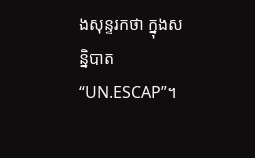ងសុន្ទរកថា ក្នុងសន្និបាត “UN.ESCAP”។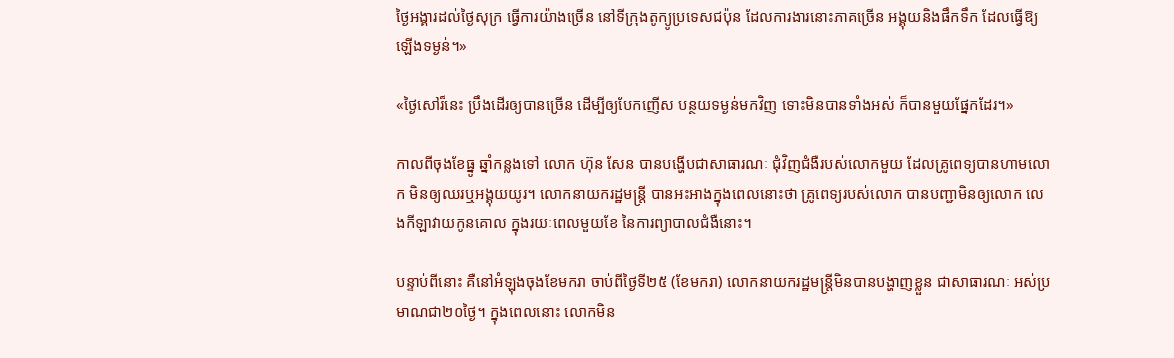ថ្ងៃអង្គារដល់ថ្ងៃសុក្រ ធ្វើការយ៉ាងច្រើន នៅទីក្រុងតូក្យូប្រទេសជប៉ុន ដែលការងារនោះភាគច្រើន អង្គុយនិងផឹកទឹក ដែលធ្វើឱ្យឡើងទម្ងន់។»

«ថ្ងៃសៅរ៏នេះ ប្រឹងដើរឲ្យបានច្រើន ដើម្បីឲ្យបែកញើស បន្ថយទម្ងន់មកវិញ ទោះមិនបានទាំងអស់ ក៏បានមួយផ្នែកដែរ។»

កាលពីចុងខែធ្នូ ឆ្នាំកន្លងទៅ លោក ហ៊ុន សែន បានបង្ហើបជាសាធារណៈ ជុំវិញជំងឺរបស់លោកមួយ ដែលគ្រូពេទ្យបានហាមលោក មិនឲ្យឈរឬអង្គុយយូរ។ លោកនាយករដ្ឋមន្ត្រី បានអះអាងក្នុងពេលនោះថា គ្រូពេទ្យរបស់លោក បានបញ្ជាមិនឲ្យលោក លេងកីឡាវាយកូនគោល ក្នុងរយៈពេលមួយខែ នៃការព្យាបាលជំងឺនោះ។

បន្ទាប់ពីនោះ គឺនៅអំឡុងចុងខែមករា ចាប់ពីថ្ងៃទី២៥ (ខែមករា) លោកនាយករដ្ឋមន្ត្រីមិនបានបង្ហាញខ្លួន ជាសាធារណៈ អស់ប្រមាណជា២០ថ្ងៃ។ ក្នុងពេលនោះ លោកមិន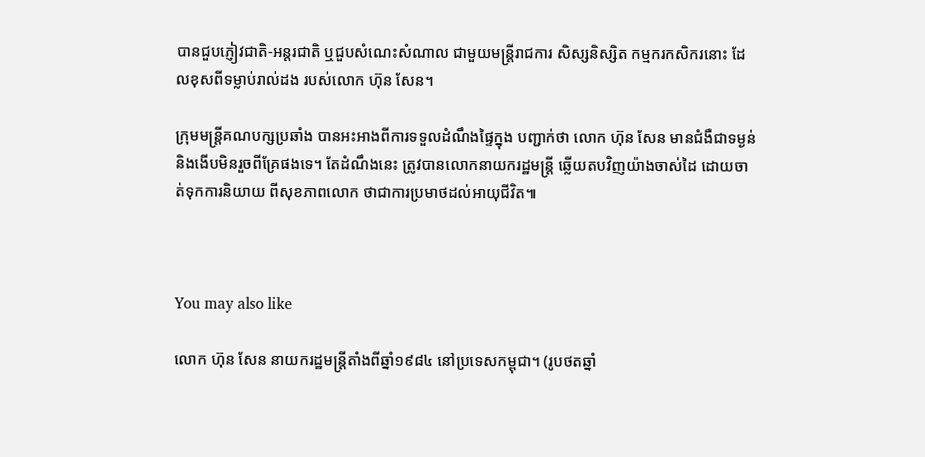បានជួបភ្ញៀវជាតិ-អន្តរជាតិ ឬជួបសំណេះសំណាល ជាមួយមន្ត្រីរាជការ សិស្សនិស្សិត កម្មករកសិករនោះ ដែលខុសពីទម្លាប់រាល់ដង របស់លោក ហ៊ុន សែន។

ក្រុមមន្ត្រីគណបក្សប្រឆាំង បានអះអាងពីការទទួលដំណឹងផ្ទៃក្នុង បញ្ជាក់ថា លោក ហ៊ុន សែន មានជំងឺជាទម្ងន់ និងងើបមិនរួចពីគ្រែផងទេ។ តែដំណឹងនេះ ត្រូវបានលោកនាយករដ្ឋមន្ត្រី ឆ្លើយតបវិញយ៉ាងចាស់ដៃ ដោយចាត់ទុកការនិយាយ ពីសុខភាពលោក ថាជាការប្រមាថដល់អាយុជីវិត៕



You may also like

លោក ហ៊ុន សែន នាយករដ្ឋមន្ត្រីតាំងពីឆ្នាំ១៩៨៤ នៅប្រទេសកម្ពុជា។ (រូបថតឆ្នាំ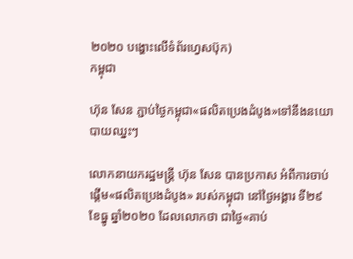២០២០ បង្ហោះលើទំព័រហ្វេសប៊ុក)
កម្ពុជា

ហ៊ុន សែន ភ្ជាប់ថ្ងៃកម្ពុជា«ផលិតប្រេងដំបូង»ទៅនឹងនយោបាយឈ្នះៗ

លោកនាយករដ្ឋមន្ត្រី ហ៊ុន សែន បានប្រកាស អំពីការចាប់ផ្ដើម«ផលិតប្រេងដំបូង» របស់កម្ពុជា នៅថ្ងៃអង្គារ ទី២៩ ខែធ្នូ ឆ្នាំ២០២០ ដែលលោកថា ជាថ្ងៃ«គាប់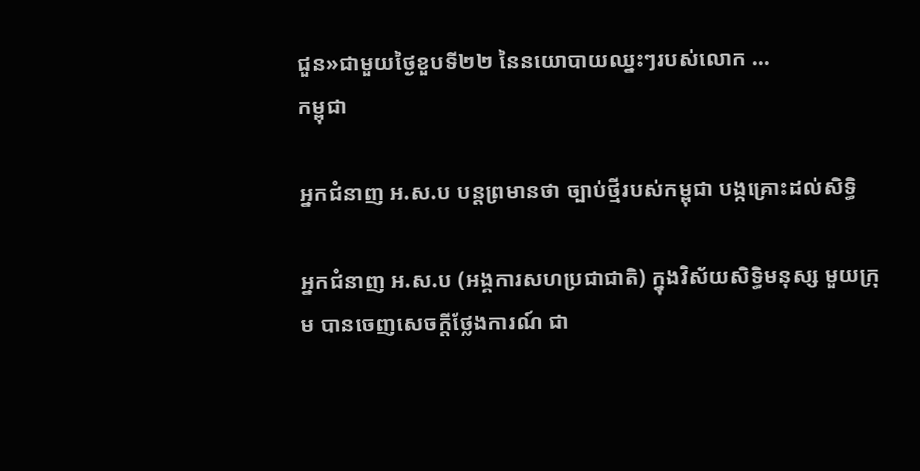ជួន»ជាមួយថ្ងៃខួបទី២២ នៃនយោបាយឈ្នះៗរបស់លោក ...
កម្ពុជា

អ្នកជំនាញ អ.ស.ប បន្តព្រមានថា ច្បាប់ថ្មីរបស់កម្ពុជា បង្កគ្រោះដល់សិទ្ធិ

អ្នកជំនាញ អ.ស.ប (អង្គការសហប្រជាជាតិ) ក្នុងវិស័យសិទ្ធិមនុស្ស មួយក្រុម បានចេញសេចក្ដីថ្លែងការណ៍ ជា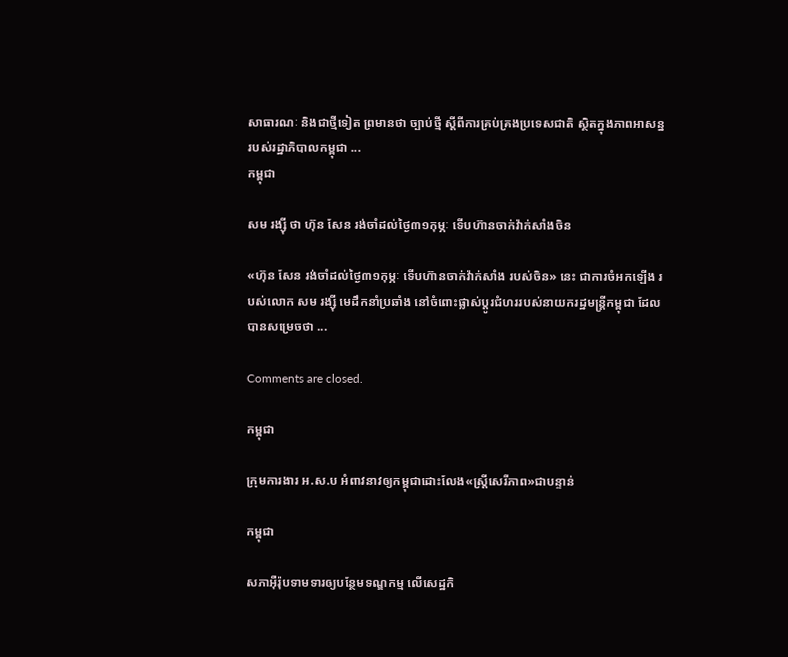សាធារណៈ និងជាថ្មីទៀត ព្រមានថា ច្បាប់ថ្មី ស្តីពីការគ្រប់គ្រងប្រទេសជាតិ ស្ថិតក្នុងភាពអាសន្ន របស់រដ្ឋាភិបាលកម្ពុជា ...
កម្ពុជា

សម រង្ស៊ី ថា ហ៊ុន សែន រង់ចាំដល់ថ្ងៃ៣១កុម្ភៈ ទើបហ៊ានចាក់វ៉ាក់សាំងចិន

«ហ៊ុន សែន រង់ចាំដល់ថ្ងៃ៣១កុម្ភៈ ទើបហ៊ានចាក់វ៉ាក់សាំង របស់ចិន» នេះ ជាការចំអកឡើង របស់លោក សម រង្ស៊ី មេដឹកនាំប្រឆាំង នៅចំពោះផ្លាស់ប្ដូរជំហររបស់នាយករដ្ឋមន្ត្រីកម្ពុជា ដែលបានសម្រេចថា ...

Comments are closed.

កម្ពុជា

ក្រុមការងារ អ.ស.ប អំពាវនាវឲ្យកម្ពុជាដោះលែង«ស្ត្រីសេរីភាព»ជាបន្ទាន់

កម្ពុជា

សភាអ៊ឺរ៉ុបទាមទារឲ្យបន្ថែមទណ្ឌកម្ម លើសេដ្ឋកិ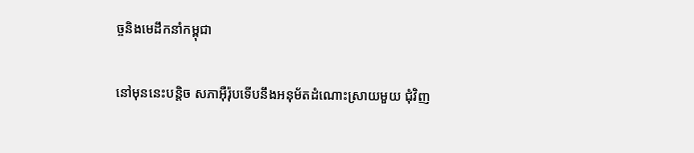ច្ចនិងមេដឹកនាំកម្ពុជា

នៅមុននេះបន្តិច សភាអ៊ឺរ៉ុបទើបនឹងអនុម័តដំណោះស្រាយមួយ ជុំវិញ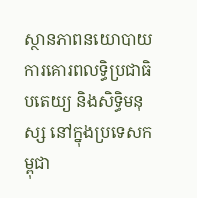ស្ថានភាពនយោបាយ ការគោរពលទ្ធិប្រជាធិបតេយ្យ និងសិទ្ធិមនុស្ស នៅក្នុងប្រទេសកម្ពុជា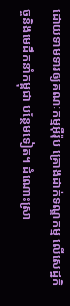ដោយទាមទារឲ្យគណៈកម្មអ៊ឺរ៉ុប គ្រោងដាក់ទណ្ឌកម្ម លើសេដ្ឋកិច្ចនិងមេដឹកនាំកម្ពុជា បន្ថែមទៀត។ ដំណោះស្រា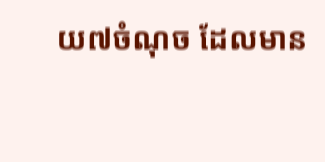យ៧ចំណុច ដែលមាន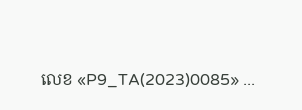លេខ «P9_TA(2023)0085» ...